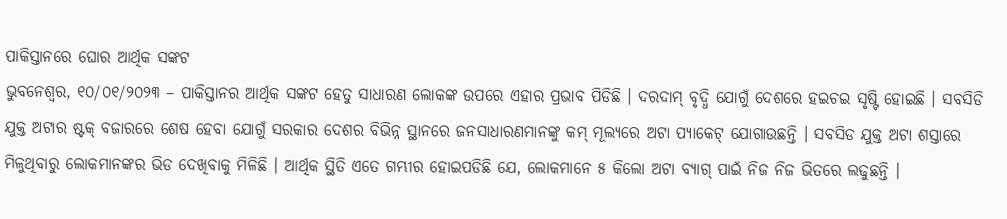ପାକିସ୍ତାନରେ ଘୋର ଆର୍ଥିକ ସଙ୍କଟ
ଭୁବନେଶ୍ୱର, ୧୦/୦୧/୨୦୨୩ – ପାକିସ୍ତାନର ଆର୍ଥିକ ସଙ୍କଟ ହେତୁ ସାଧାରଣ ଲୋକଙ୍କ ଉପରେ ଏହାର ପ୍ରଭାବ ପିଡିଛି । ଦରଦାମ୍ ବୃଦ୍ଧି ଯୋଗୁଁ ଦେଶରେ ହଇଚଇ ସୃଷ୍ଟି ହୋଇଛି । ସବସିଡି ଯୁକ୍ତ ଅଟାର ଷ୍ଟକ୍ ବଜାରରେ ଶେଷ ହେବା ଯୋଗୁଁ ସରକାର ଦେଶର ବିଭିନ୍ନ ସ୍ଥାନରେ ଜନସାଧାରଣମାନଙ୍କୁ କମ୍ ମୂଲ୍ୟରେ ଅଟା ପ୍ୟାକେଟ୍ ଯୋଗାଉଛନ୍ତି । ସବସିଡ ଯୁକ୍ତ ଅଟା ଶସ୍ତାରେ ମିଳୁଥିବାରୁ ଲୋକମାନଙ୍କର ଭିଡ ଦେଖିବାକୁ ମିଳିଛି । ଆର୍ଥିକ ସ୍ଥିତି ଏତେ ଗମ୍ଭୀର ହୋଇପଡିଛି ଯେ, ଲୋକମାନେ ୫ କିଲୋ ଅଟା ବ୍ୟାଗ୍ ପାଇଁ ନିଜ ନିଜ ଭିତରେ ଲଢୁଛନ୍ତି ।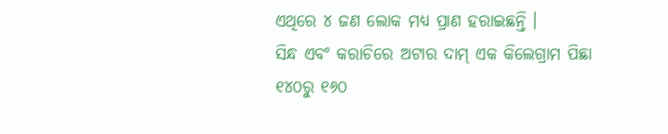ଏଥିରେ ୪ ଜଣ ଲୋକ ମଧ୍ୟ ପ୍ରାଣ ହରାଇଛନ୍ତି ।
ସିନ୍ଧ ଏବଂ କରାଚିରେ ଅଟାର ଦାମ୍ ଏକ କିଲେଗ୍ରାମ ପିଛା ୧୪୦ରୁ ୧୬୦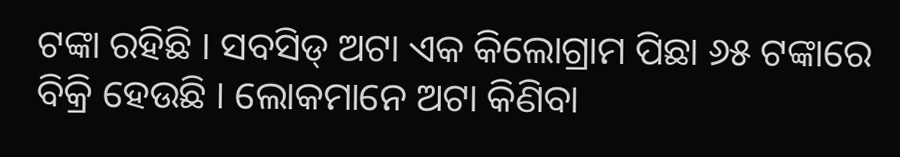ଟଙ୍କା ରହିଛି । ସବସିଡ୍ ଅଟା ଏକ କିଲୋଗ୍ରାମ ପିଛା ୬୫ ଟଙ୍କାରେ ବିକ୍ରି ହେଉଛି । ଲୋକମାନେ ଅଟା କିଣିବା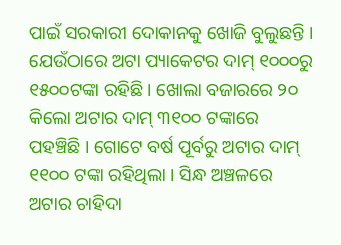ପାଇଁ ସରକାରୀ ଦୋକାନକୁ ଖୋଜି ବୁଲୁଛନ୍ତି । ଯେଉଁଠାରେ ଅଟା ପ୍ୟାକେଟର ଦାମ୍ ୧୦୦୦ରୁ ୧୫୦୦ଟଙ୍କା ରହିଛି । ଖୋଲା ବଜାରରେ ୨୦ କିଲୋ ଅଟାର ଦାମ୍ ୩୧୦୦ ଟଙ୍କାରେ ପହଞ୍ଚିଛି । ଗୋଟେ ବର୍ଷ ପୂର୍ବରୁ ଅଟାର ଦାମ୍ ୧୧୦୦ ଟଙ୍କା ରହିଥିଲା । ସିନ୍ଧ ଅଞ୍ଚଳରେ ଅଟାର ଚାହିଦା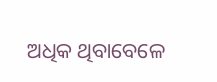ଅଧିକ ଥିବାବେଳେ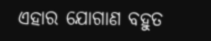ଏହାର ଯୋଗାଣ ବହୁତ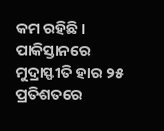କମ ରହିଛି । ପାକିସ୍ତାନରେ ମୁଦ୍ରାସ୍ଫୀତି ହାର ୨୫ ପ୍ରତିଶତରେ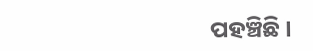ପହଞ୍ଚିଛି ।